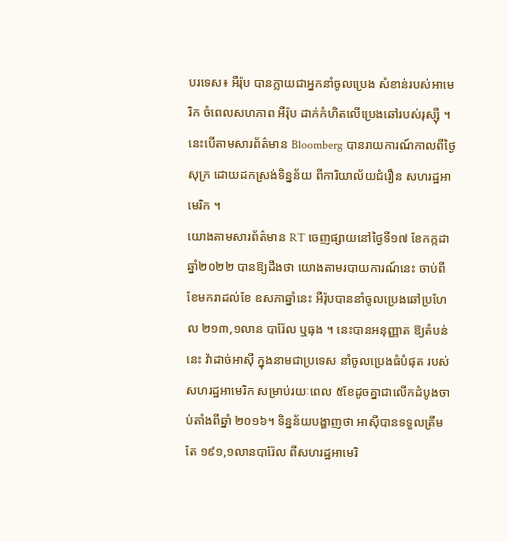បរទេស៖ អឺរ៉ុប បានក្លាយជាអ្នកនាំចូលប្រេង សំខាន់របស់អាមេរិក ចំពេលសហភាព អឺរ៉ុប ដាក់កំហិតលើប្រេងឆៅរបស់រុស្ស៊ី ។ នេះបើតាមសារព័ត៌មាន Bloomberg បានរាយការណ៍កាលពីថ្ងៃសុក្រ ដោយដកស្រង់ទិន្នន័យ ពីការិយាល័យជំរឿន សហរដ្ឋអាមេរិក ។
យោងតាមសារព័ត៌មាន RT ចេញផ្សាយនៅថ្ងៃទី១៧ ខែកក្កដា ឆ្នាំ២០២២ បានឱ្យដឹងថា យោងតាមរបាយការណ៍នេះ ចាប់ពីខែមករាដល់ខែ ឧសភាឆ្នាំនេះ អឺរ៉ុបបាននាំចូលប្រេងឆៅប្រហែល ២១៣,១លាន បារ៉ែល ឬធុង ។ នេះបានអនុញ្ញាត ឱ្យតំបន់នេះ វ៉ាដាច់អាស៊ី ក្នុងនាមជាប្រទេស នាំចូលប្រេងធំបំផុត របស់សហរដ្ឋអាមេរិក សម្រាប់រយៈពេល ៥ខែដូចគ្នាជាលើកដំបូងចាប់តាំងពីឆ្នាំ ២០១៦។ ទិន្នន័យបង្ហាញថា អាស៊ីបានទទួលត្រឹមតែ ១៩១,១លានបារ៉ែល ពីសហរដ្ឋអាមេរិ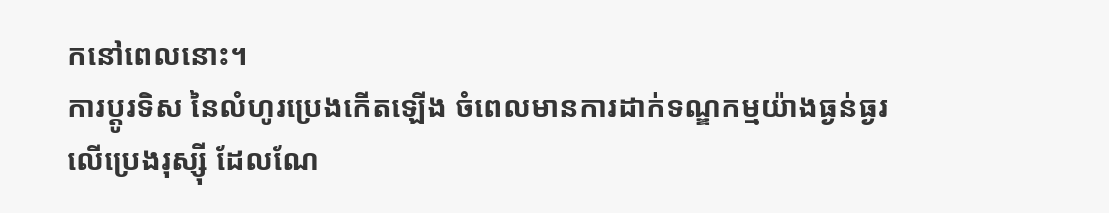កនៅពេលនោះ។
ការប្តូរទិស នៃលំហូរប្រេងកើតឡើង ចំពេលមានការដាក់ទណ្ឌកម្មយ៉ាងធ្ងន់ធ្ងរ លើប្រេងរុស្ស៊ី ដែលណែ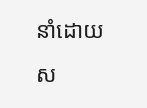នាំដោយ ស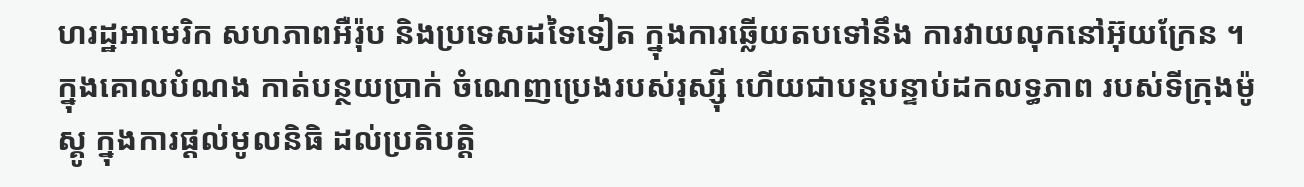ហរដ្ឋអាមេរិក សហភាពអឺរ៉ុប និងប្រទេសដទៃទៀត ក្នុងការឆ្លើយតបទៅនឹង ការវាយលុកនៅអ៊ុយក្រែន ។ ក្នុងគោលបំណង កាត់បន្ថយប្រាក់ ចំណេញប្រេងរបស់រុស្ស៊ី ហើយជាបន្តបន្ទាប់ដកលទ្ធភាព របស់ទីក្រុងម៉ូស្គូ ក្នុងការផ្តល់មូលនិធិ ដល់ប្រតិបត្តិ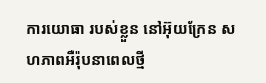ការយោធា របស់ខ្លួន នៅអ៊ុយក្រែន សហភាពអឺរ៉ុបនាពេលថ្មី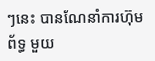ៗនេះ បានណែនាំការហ៊ុមព័ទ្ធ មួយ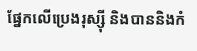ផ្នែកលើប្រេងរុស្ស៊ី និងបាននិងកំ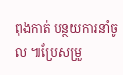ពុងកាត់ បន្ថយការនាំចូល ៕ប្រែសម្រួ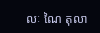លៈ ណៃ តុលា